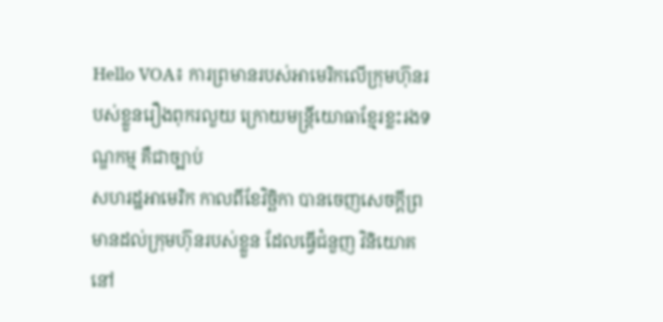Hello VOA៖ ការព្រមានរបស់អាមេរិកលើក្រុមហ៊ុនរបស់ខ្លួនរឿងពុករលួយ ក្រោយមន្ត្រីយោធាខ្មែរខ្លះរងទណ្ឌកម្ម គឺជាច្បាប់
សហរដ្ឋអាមេរិក កាលពីខែវិច្ឆិកា បានចេញសេចក្តីព្រមានដល់ក្រុមហ៊ុនរបស់ខ្លួន ដែលធ្វើជំនួញ វិនិយោគនៅ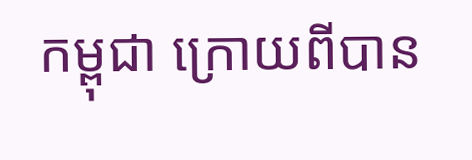កម្ពុជា ក្រោយពីបាន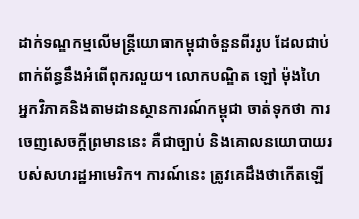ដាក់ទណ្ឌកម្មលើមន្ត្រីយោធាកម្ពុជាចំនួនពីររូប ដែលជាប់ពាក់ព័ន្ធនឹងអំពើពុករលួយ។ លោកបណ្ឌិត ឡៅ ម៉ុងហៃ អ្នកវិភាគនិងតាមដានស្ថានការណ៍កម្ពុជា ចាត់ទុកថា ការចេញសេចក្តីព្រមាននេះ គឺជាច្បាប់ និងគោលនយោបាយរបស់សហរដ្ឋអាមេរិក។ ការណ៍នេះ ត្រូវគេដឹងថាកើតឡើ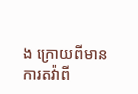ង ក្រោយពីមានការតវ៉ាពី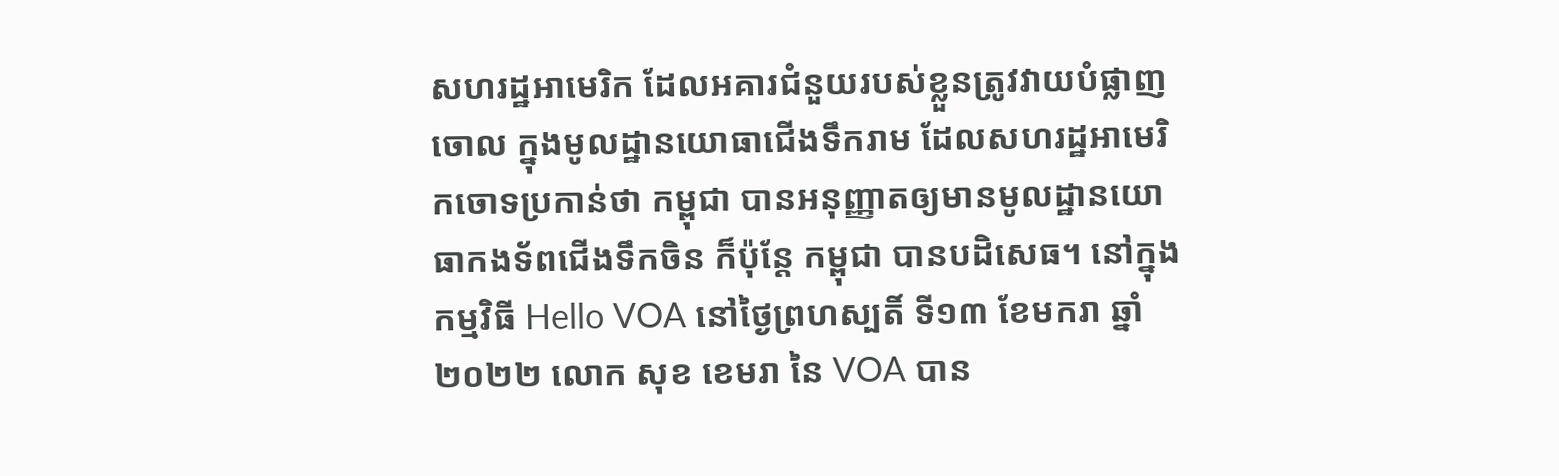សហរដ្ឋអាមេរិក ដែលអគារជំនួយរបស់ខ្លួនត្រូវវាយបំផ្លាញចោល ក្នុងមូលដ្ឋានយោធាជើងទឹករាម ដែលសហរដ្ឋអាមេរិកចោទប្រកាន់ថា កម្ពុជា បានអនុញ្ញាតឲ្យមានមូលដ្ឋានយោធាកងទ័ពជើងទឹកចិន ក៏ប៉ុន្តែ កម្ពុជា បានបដិសេធ។ នៅក្នុងកម្មវិធី Hello VOA នៅថ្ងៃព្រហស្បតិ៍ ទី១៣ ខែមករា ឆ្នាំ២០២២ លោក សុខ ខេមរា នៃ VOA បាន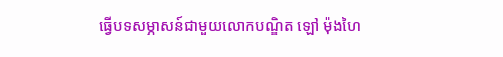ធ្វើបទសម្ភាសន៍ជាមួយលោកបណ្ឌិត ឡៅ ម៉ុងហៃ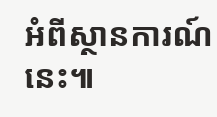អំពីស្ថានការណ៍នេះ៕